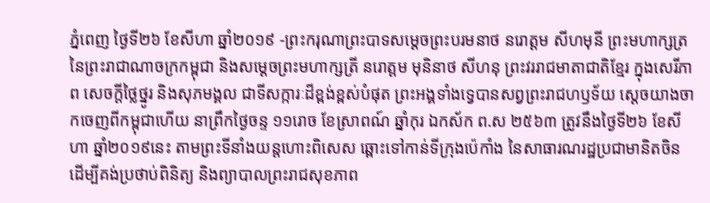ភ្នំពេញ ថ្ងៃទី២៦ ខែសីហា ឆ្នាំ២០១៩ -ព្រះករុណាព្រះបាទសម្ដេចព្រះបរមនាថ នរោត្ដម សីហមុនី ព្រះមហាក្សត្រនៃព្រះរាជាណាចក្រកម្ពុជា និងសម្ដេចព្រះមហាក្សត្រី នរោត្ដម មុនិនាថ សីហនុ ព្រះវររាជមាតាជាតិខ្មែរ ក្នុងសេរីភាព សេចក្ដីថ្លៃថ្នូរ និងសុភមង្គល ជាទីសក្ការៈដ៏ខ្ពង់ខ្ពស់បំផុត ព្រះអង្គទាំងទ្វេបានសព្វព្រះរាជហឫទ័យ ស្ដេចយាងចាកចេញពីកម្ពុជាហើយ នាព្រឹកថ្ងៃចន្ទ ១១រោច ខែស្រាពណ៍ ឆ្នាំកុរ ឯកស័ក ព.ស ២៥៦៣ ត្រូវនឹងថ្ងៃទី២៦ ខែសីហា ឆ្នាំ២០១៩នេះ តាមព្រះទីនាំងយន្តហោះពិសេស ឆ្ពោះទៅកាន់ទីក្រុងប៉េកាំង នៃសាធារណរដ្ឋប្រជាមានិតចិន ដើម្បីគង់ប្រថាប់ពិនិត្យ និងព្យាបាលព្រះរាជសុខភាព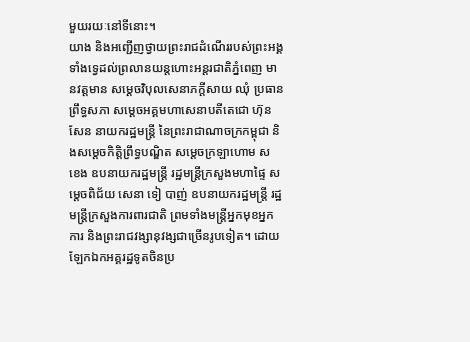មួយរយៈនៅទីនោះ។
យាង និងអញ្ជើញថ្វាយព្រះរាជដំណើររបស់ព្រះអង្គទាំងទ្វេដល់ព្រលានយន្តហោះអន្តរជាតិភ្នំពេញ មានវត្តមាន សម្ដេចវិបុលសេនាភក្ដីសាយ ឈុំ ប្រធានព្រឹទ្ធសភា សម្ដេចអគ្គមហាសេនាបតីតេជោ ហ៊ុន សែន នាយករដ្ឋមន្ត្រី នៃព្រះរាជាណាចក្រកម្ពុជា និងសម្ដេចកិត្តិព្រឹទ្ធបណ្ឌិត សម្ដេចក្រឡាហោម ស ខេង ឧបនាយករដ្ឋមន្ត្រី រដ្ឋមន្ត្រីក្រសួងមហាផ្ទៃ សម្ដេចពិជ័យ សេនា ទៀ បាញ់ ឧបនាយករដ្ឋមន្ត្រី រដ្ឋមន្ត្រីក្រសួងការពារជាតិ ព្រមទាំងមន្ត្រីអ្នកមុខអ្នកការ និងព្រះរាជវង្សានុវង្សជាច្រើនរូបទៀត។ ដោយឡែកឯកអគ្គរដ្ឋទូតចិនប្រ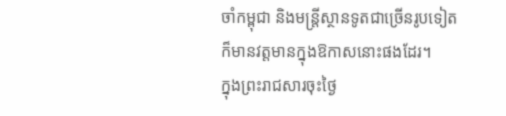ចាំកម្ពុជា និងមន្ត្រីស្ថានទូតជាច្រើនរូបទៀតក៏មានវត្តមានក្នុងឱកាសនោះផងដែរ។
ក្នុងព្រះរាជសារចុះថ្ងៃ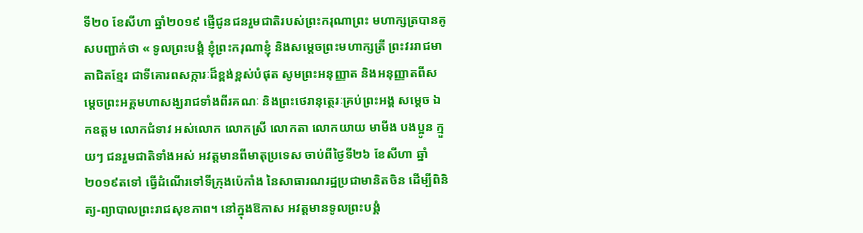ទី២០ ខែសីហា ឆ្នាំ២០១៩ ផ្ញើជូនជនរួមជាតិរបស់ព្រះករុណាព្រះ មហាក្សត្របានគូសបញ្ជាក់ថា « ទូលព្រះបង្គំ ខ្ញុំព្រះករុណាខ្ញុំ និងសម្ដេចព្រះមហាក្សត្រី ព្រះវររាជមាតាជិតខ្មែរ ជាទីគោរពសក្ការៈដ៏ខ្ពង់ខ្ពស់បំផុត សូមព្រះអនុញ្ញាត និងអនុញ្ញាតពីសម្ដេចព្រះអគ្គមហាសង្ឃរាជទាំងពីរគណៈ និងព្រះថេរានុត្ថេរៈគ្រប់ព្រះអង្គ សម្ដេច ឯកឧត្ដម លោកជំទាវ អស់លោក លោកស្រី លោកតា លោកយាយ មាមីង បងប្អូន ក្មួយៗ ជនរួមជាតិទាំងអស់ អវត្តមានពីមាតុប្រទេស ចាប់ពីថ្ងៃទី២៦ ខែសីហា ឆ្នាំ២០១៩តទៅ ធ្វើដំណើរទៅទីក្រុងប៉េកាំង នៃសាធារណរដ្ឋប្រជាមានិតចិន ដើម្បីពិនិត្យ-ព្យាបាលព្រះរាជសុខភាព។ នៅក្នុងឱកាស អវត្តមានទូលព្រះបង្គំ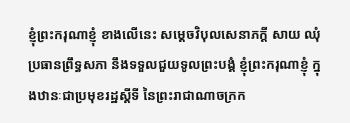ខ្ញុំព្រះករុណាខ្ញុំ ខាងលើនេះ សម្ដេចវិបុលសេនាភក្ដី សាយ ឈុំ ប្រធានព្រឹទ្ធសភា នឹងទទួលជួយទូលព្រះបង្គំ ខ្ញុំព្រះករុណាខ្ញុំ ក្នុងឋានៈជាប្រមុខរដ្ឋស្ដីទី នៃព្រះរាជាណាចក្រក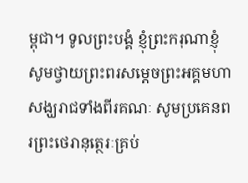ម្ពុជា។ ទូលព្រះបង្គំ ខ្ញុំព្រះករុណាខ្ញុំ សូមថ្វាយព្រះពរសម្ដេចព្រះអគ្គមហាសង្ឃរាជទាំងពីរគណៈ សូមប្រគេនពរព្រះថេរានុត្ថេរៈគ្រប់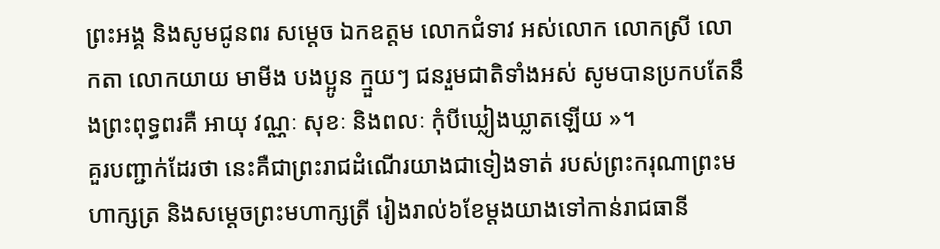ព្រះអង្គ និងសូមជូនពរ សម្ដេច ឯកឧត្ដម លោកជំទាវ អស់លោក លោកស្រី លោកតា លោកយាយ មាមីង បងប្អូន ក្មួយៗ ជនរួមជាតិទាំងអស់ សូមបានប្រកបតែនឹងព្រះពុទ្ធពរគឺ អាយុ វណ្ណៈ សុខៈ និងពលៈ កុំបីឃ្លៀងឃ្លាតឡើយ »។
គួរបញ្ជាក់ដែរថា នេះគឺជាព្រះរាជដំណើរយាងជាទៀងទាត់ របស់ព្រះករុណាព្រះមហាក្សត្រ និងសម្ដេចព្រះមហាក្សត្រី រៀងរាល់៦ខែម្ដងយាងទៅកាន់រាជធានី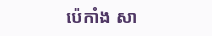ប៉េកាំង សា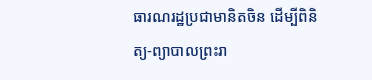ធារណរដ្ឋប្រជាមានិតចិន ដើម្បីពិនិត្យ-ព្យាបាលព្រះរា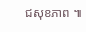ជសុខភាព ៕